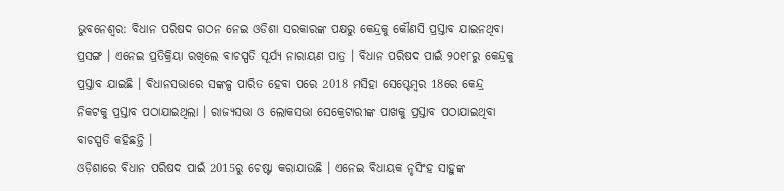ଭୁବନେଶ୍ବର: ବିଧାନ ପରିଷଦ ଗଠନ ନେଇ ଓଡିଶା ସରକାରଙ୍କ ପକ୍ଷରୁ କେନ୍ଦ୍ରକୁ କୌଣସି ପ୍ରସ୍ତାବ ଯାଇନଥିବା ପ୍ରସଙ୍ଗ । ଏନେଇ ପ୍ରତିକ୍ରିୟା ରଖିଲେ ବାଚସ୍ପତି ସୂର୍ଯ୍ୟ ନାରାୟଣ ପାତ୍ର । ବିଧାନ ପରିଷଦ ପାଇଁ ୨୦୧୮ରୁ କେନ୍ଦ୍ରକୁ ପ୍ରସ୍ତାବ ଯାଇଛି । ବିଧାନସଭାରେ ସଙ୍କଳ୍ପ ପାରିତ ହେବା ପରେ 2018 ମସିହା ସେପ୍ଟେମ୍ବର 18ରେ କେନ୍ଦ୍ର ନିକଟକୁ ପ୍ରସ୍ତାବ ପଠାଯାଇଥିଲା । ରାଜ୍ୟସଭା ଓ ଲୋକସଭା ସେକ୍ରେଟାରୀଙ୍କ ପାଖକୁ ପ୍ରସ୍ତାବ ପଠାଯାଇଥିବା ବାଚସ୍ପତି କହିଛନ୍ତି ।
ଓଡ଼ିଶାରେ ବିଧାନ ପରିଷଦ ପାଇଁ 2015ରୁ ଚେଷ୍ଟା କରାଯାଉଛି । ଏନେଇ ବିଧାୟକ ନୃସିଂହ ସାହୁଙ୍କ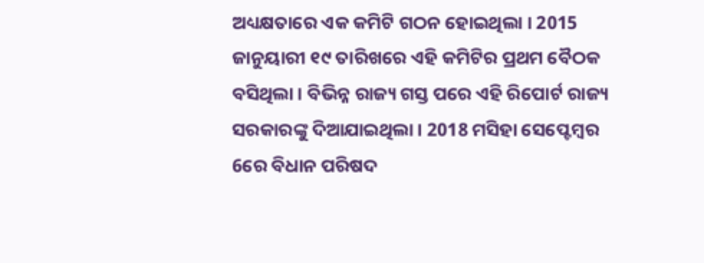ଅଧ୍ୟକ୍ଷତାରେ ଏକ କମିଟି ଗଠନ ହୋଇଥିଲା । 2015 ଜାନୁୟାରୀ ୧୯ ତାରିଖରେ ଏହି କମିଟିର ପ୍ରଥମ ବୈଠକ ବସିଥିଲା । ବିଭିନ୍ନ ରାଜ୍ୟ ଗସ୍ତ ପରେ ଏହି ରିପୋର୍ଟ ରାଜ୍ୟ ସରକାରଙ୍କୁ ଦିଆଯାଇଥିଲା । 2018 ମସିହା ସେପ୍ଟେମ୍ବର 6ରେ ବିଧାନ ପରିଷଦ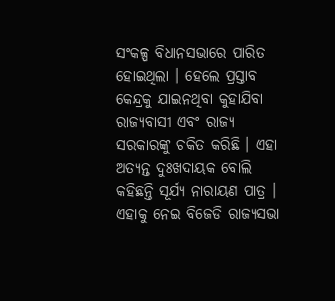ସଂକଳ୍ପ ବିଧାନସଭାରେ ପାରିତ ହୋଇଥିଲା । ହେଲେ ପ୍ରସ୍ତାବ କେନ୍ଦ୍ରକୁ ଯାଇନଥିବା କୁହାଯିବା ରାଜ୍ୟବାସୀ ଏବଂ ରାଜ୍ୟ ସରକାରଙ୍କୁ ଚକିତ କରିଛି । ଏହା ଅତ୍ୟନ୍ତ ଦୁଃଖଦାୟକ ବୋଲି କହିଛନ୍ତି ସୂର୍ଯ୍ୟ ନାରାୟଣ ପାତ୍ର ।
ଏହାକୁ ନେଇ ବିଜେଡି ରାଜ୍ୟସଭା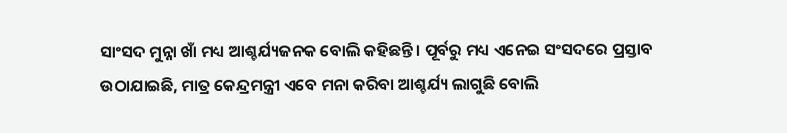ସାଂସଦ ମୁନ୍ନା ଖାଁ ମଧ୍ୟ ଆଶ୍ଚର୍ଯ୍ୟଜନକ ବୋଲି କହିଛନ୍ତି । ପୂର୍ବରୁ ମଧ୍ୟ ଏନେଇ ସଂସଦରେ ପ୍ରସ୍ତାବ ଉଠାଯାଇଛି, ମାତ୍ର କେନ୍ଦ୍ରମନ୍ତ୍ରୀ ଏବେ ମନା କରିବା ଆଶ୍ଚର୍ଯ୍ୟ ଲାଗୁଛି ବୋଲି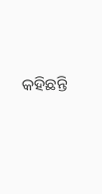କହିଛନ୍ତି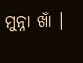ମୁନ୍ନା ଖାଁ ।